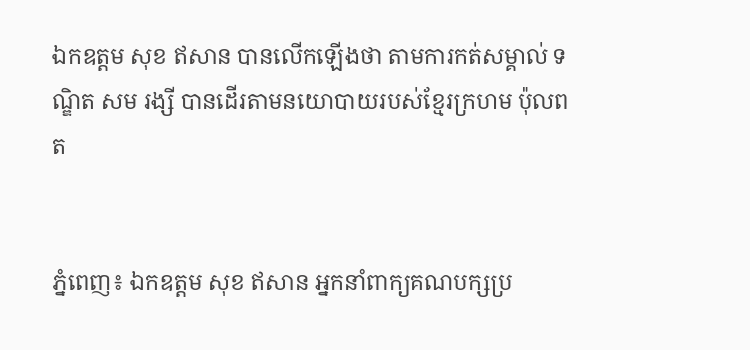ឯកឧត្តម សុខ ឥសាន បានលើកឡើងថា តាមការកត់សម្គាល់ ទណ្ឌិត សម រង្សី បានដើរតាមនយោបាយរបស់ខ្មែរក្រហម ប៉ុលពត


ភ្នំពេញ៖ ឯកឧត្តម សុខ ឥសាន អ្នកនាំពាក្យគណបក្សប្រ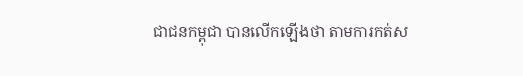ជាជនកម្ពុជា បានលើកឡើងថា តាមការកត់ស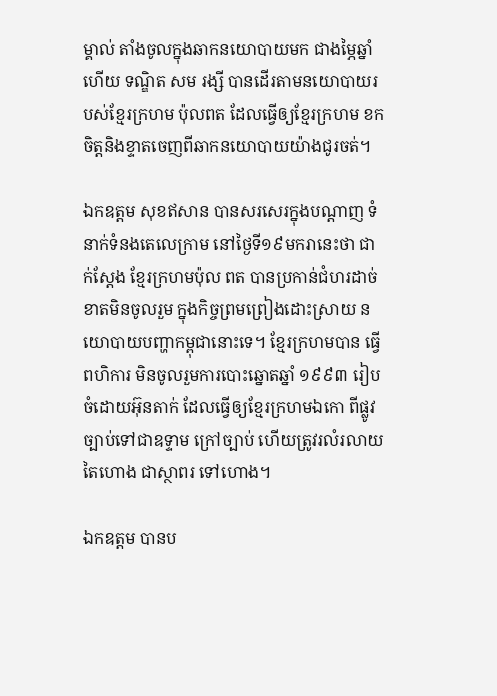ម្គាល់ តាំងចូលក្នុងឆាកនយោបាយមក ជាងម្ភៃឆ្នាំហើយ ទណ្ឌិត សម រង្សី បានដើរតាមនយោបាយរបស់ខ្មែរក្រហម ប៉ុលពត ដែលធ្វើឲ្យខ្មែរក្រហម ខកចិត្តនិងខ្ទាតចេញពីឆាកនយោបាយយ៉ាងជូរចត់។

ឯកឧត្តម សុខឥសាន បានសរសេរក្នុងបណ្ដាញ ទំនាក់ទំនងតេលេក្រាម នៅថ្ងៃទី១៩មករានេះថា ជាក់ស្តែង ខ្មែរក្រហមប៉ុល ពត បានប្រកាន់ជំហរដាច់ខាតមិនចូលរួម ក្នុងកិច្ចព្រមព្រៀងដោះស្រាយ នយោបាយបញ្ហាកម្ពុជានោះទេ។ ខ្មែរក្រហមបាន ធ្វើពហិការ មិនចូលរួមការបោះឆ្នោតឆ្នាំ ១៩៩៣ រៀបចំដោយអ៊ុនតាក់ ដែលធ្វើឲ្យខ្មែរក្រហមឯកោ ពីផ្លូវច្បាប់ទៅជាឧទ្ទាម ក្រៅច្បាប់ ហើយត្រូវរលំរលាយតៃហោង ជាស្ថាពរ ទៅហោង។

ឯកឧត្តម បានប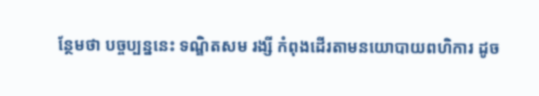ន្ថែមថា បច្ចប្បន្ននេះ ទណ្ឌិតសម រង្សី កំពុងដើរតាមនយោបាយពហិការ ដូច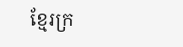ខ្មែរក្រ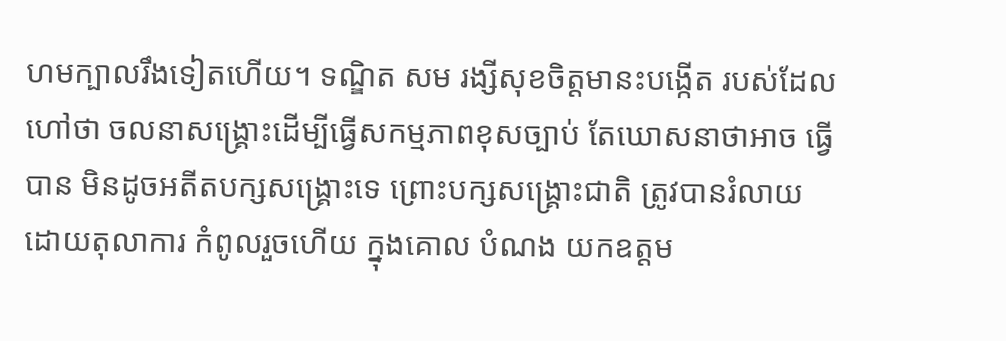ហមក្បាលរឹងទៀតហើយ។ ទណ្ឌិត សម រង្សីសុខចិត្តមានះបង្កើត របស់ដែលហៅថា ចលនាសង្រ្គោះដើម្បីធ្វើសកម្មភាពខុសច្បាប់ តែឃោសនាថាអាច ធ្វើបាន មិនដូចអតីតបក្សសង្រ្គោះទេ ព្រោះបក្សសង្រ្គោះជាតិ ត្រូវបានរំលាយដោយតុលាការ កំពូលរួចហើយ ក្នុងគោល បំណង យកឧត្តម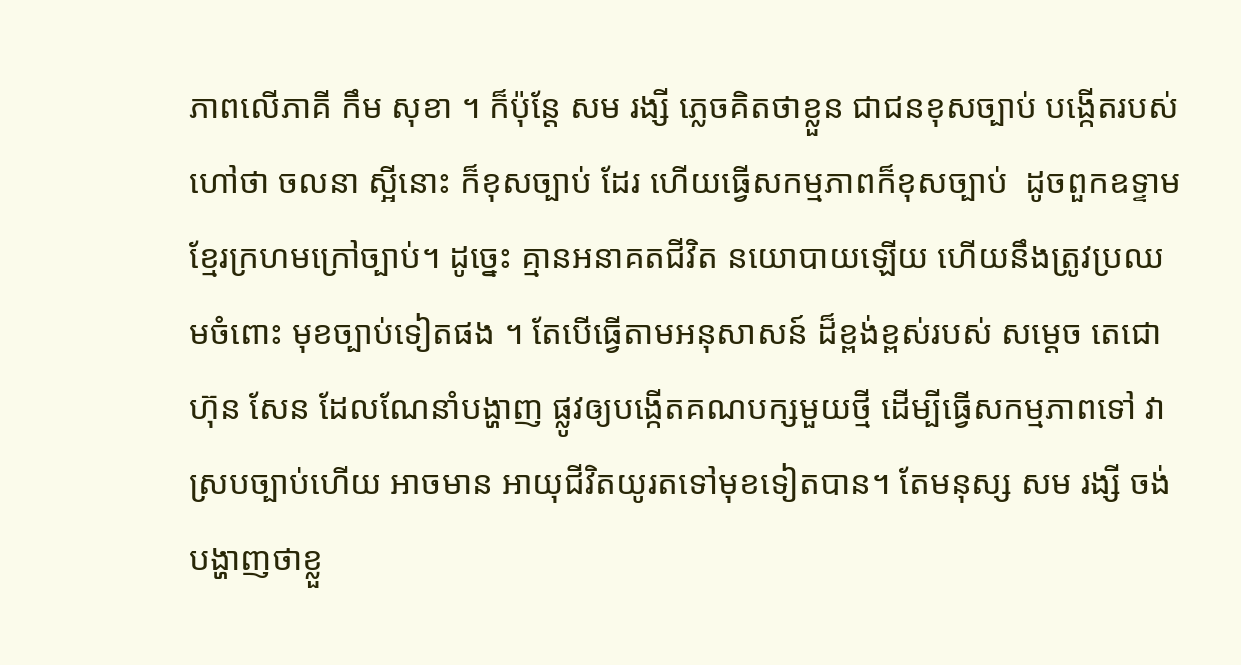ភាពលើភាគី កឹម សុខា ។ ក៏ប៉ុន្តែ សម រង្សី ភ្លេចគិតថាខ្លួន ជាជនខុសច្បាប់ បង្កើតរបស់ហៅថា ចលនា ស្អីនោះ ក៏ខុសច្បាប់ ដែរ ហើយធ្វើសកម្មភាពក៏ខុសច្បាប់  ដូចពួកឧទ្ទាមខ្មែរក្រហមក្រៅច្បាប់។ ដូច្នេះ គ្មានអនាគតជីវិត នយោបាយឡើយ ហើយនឹងត្រូវប្រឈមចំពោះ មុខច្បាប់ទៀតផង ។ តែបើធ្វើតាមអនុសាសន៍ ដ៏ខ្ពង់ខ្ពស់របស់ សម្តេច តេជោ ហ៊ុន សែន ដែលណែនាំបង្ហាញ ផ្លូវឲ្យបង្កើតគណបក្សមួយថ្មី ដើម្បីធ្វើសកម្មភាពទៅ វាស្របច្បាប់ហើយ អាចមាន អាយុជីវិតយូរតទៅមុខទៀតបាន។ តែមនុស្ស សម រង្សី ចង់បង្ហាញថាខ្លួ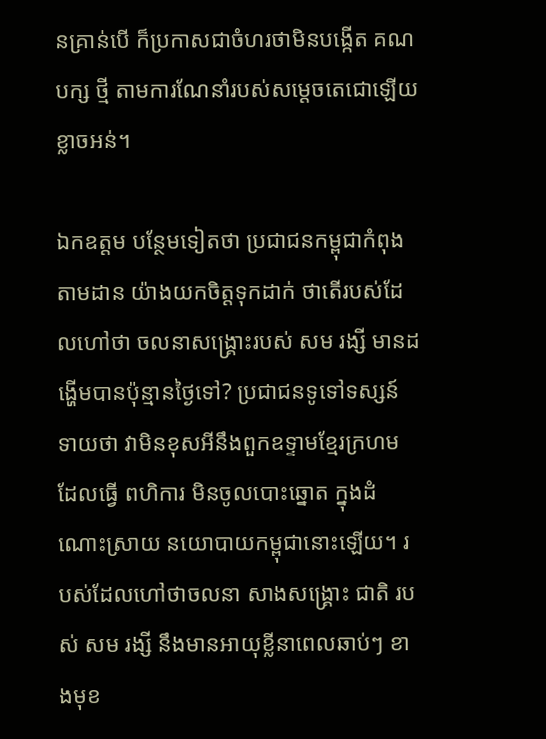នគ្រាន់បើ ក៏ប្រកាសជាចំហរថាមិនបង្កើត គណបក្ស ថ្មី តាមការណែនាំរបស់សម្តេចតេជោឡើយ ខ្លាចអន់។

ឯកឧត្តម បន្ថែមទៀតថា ប្រជាជនកម្ពុជាកំពុងតាមដាន យ៉ាងយកចិត្តទុកដាក់ ថាតើរបស់ដែលហៅថា ចលនាសង្រ្គោះរបស់ សម រង្សី មានដង្ហើមបានប៉ុន្មានថ្ងៃទៅ? ប្រជាជនទូទៅទស្សន៍ ទាយថា វាមិនខុសអីនឹងពួកឧទ្ទាមខ្មែរក្រហម ដែលធ្វើ ពហិការ មិនចូលបោះឆ្នោត ក្នុងដំណោះស្រាយ នយោបាយកម្ពុជានោះឡើយ។ របស់ដែលហៅថាចលនា សាងសង្រ្គោះ ជាតិ របស់ សម រង្សី នឹងមានអាយុខ្លីនាពេលឆាប់ៗ ខាងមុខ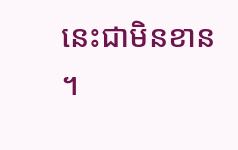នេះជាមិនខាន ។